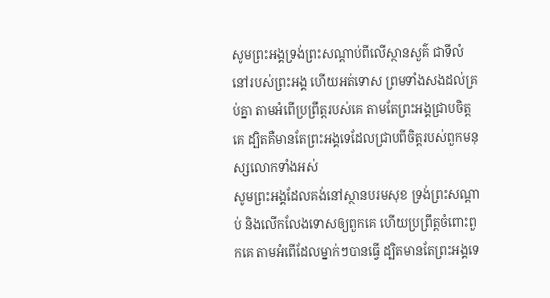សូមព្រះអង្គទ្រង់ព្រះសណ្ដាប់ពីលើស្ថានសួគ៌ ជាទីលំនៅរបស់ព្រះអង្គ ហើយអត់ទោស ព្រមទាំងសងដល់គ្រប់គ្នា តាមអំពើប្រព្រឹត្តរបស់គេ តាមតែព្រះអង្គជ្រាបចិត្តគេ ដ្បិតគឺមានតែព្រះអង្គទេដែលជ្រាបពីចិត្តរបស់ពួកមនុស្សលោកទាំងអស់
សូមព្រះអង្គដែលគង់នៅស្ថានបរមសុខ ទ្រង់ព្រះសណ្ដាប់ និងលើកលែងទោសឲ្យពួកគេ ហើយប្រព្រឹត្តចំពោះពួកគេ តាមអំពើដែលម្នាក់ៗបានធ្វើ ដ្បិតមានតែព្រះអង្គទេ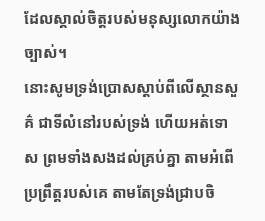ដែលស្គាល់ចិត្តរបស់មនុស្សលោកយ៉ាងច្បាស់។
នោះសូមទ្រង់ប្រោសស្តាប់ពីលើស្ថានសួគ៌ ជាទីលំនៅរបស់ទ្រង់ ហើយអត់ទោស ព្រមទាំងសងដល់គ្រប់គ្នា តាមអំពើប្រព្រឹត្តរបស់គេ តាមតែទ្រង់ជ្រាបចិ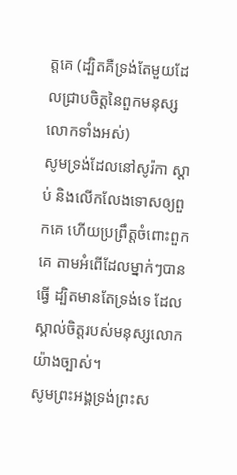ត្តគេ (ដ្បិតគឺទ្រង់តែមួយដែលជ្រាបចិត្តនៃពួកមនុស្សលោកទាំងអស់)
សូមទ្រង់ដែលនៅសូរ៉កា ស្តាប់ និងលើកលែងទោសឲ្យពួកគេ ហើយប្រព្រឹត្តចំពោះពួកគេ តាមអំពើដែលម្នាក់ៗបានធ្វើ ដ្បិតមានតែទ្រង់ទេ ដែលស្គាល់ចិត្តរបស់មនុស្សលោកយ៉ាងច្បាស់។
សូមព្រះអង្គទ្រង់ព្រះស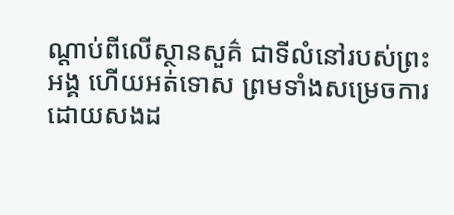ណ្ដាប់ពីលើស្ថានសួគ៌ ជាទីលំនៅរបស់ព្រះអង្គ ហើយអត់ទោស ព្រមទាំងសម្រេចការ ដោយសងដ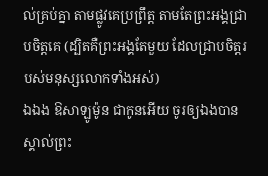ល់គ្រប់គ្នា តាមផ្លូវគេប្រព្រឹត្ត តាមតែព្រះអង្គជ្រាបចិត្តគេ (ដ្បិតគឺព្រះអង្គតែមួយ ដែលជ្រាបចិត្តរបស់មនុស្សលោកទាំងអស់)
ឯឯង ឱសាឡូម៉ូន ជាកូនអើយ ចូរឲ្យឯងបានស្គាល់ព្រះ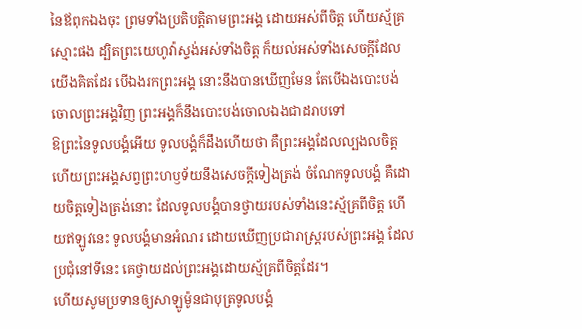នៃឪពុកឯងចុះ ព្រមទាំងប្រតិបត្តិតាមព្រះអង្គ ដោយអស់ពីចិត្ត ហើយស្ម័គ្រស្មោះផង ដ្បិតព្រះយេហូវ៉ាស្ទង់អស់ទាំងចិត្ត ក៏យល់អស់ទាំងសេចក្ដីដែលយើងគិតដែរ បើឯងរកព្រះអង្គ នោះនឹងបានឃើញមែន តែបើឯងបោះបង់ចោលព្រះអង្គវិញ ព្រះអង្គក៏នឹងបោះបង់ចោលឯងជាដរាបទៅ
ឱព្រះនៃទូលបង្គំអើយ ទូលបង្គំក៏ដឹងហើយថា គឺព្រះអង្គដែលល្បងលចិត្ត ហើយព្រះអង្គសព្វព្រះហឫទ័យនឹងសេចក្ដីទៀងត្រង់ ចំណែកទូលបង្គំ គឺដោយចិត្តទៀងត្រង់នោះ ដែលទូលបង្គំបានថ្វាយរបស់ទាំងនេះស្ម័គ្រពីចិត្ត ហើយឥឡូវនេះ ទូលបង្គំមានអំណរ ដោយឃើញប្រជារាស្ត្ររបស់ព្រះអង្គ ដែលប្រជុំនៅទីនេះ គេថ្វាយដល់ព្រះអង្គដោយស្ម័គ្រពីចិត្តដែរ។
ហើយសូមប្រទានឲ្យសាឡូម៉ូនជាបុត្រទូលបង្គំ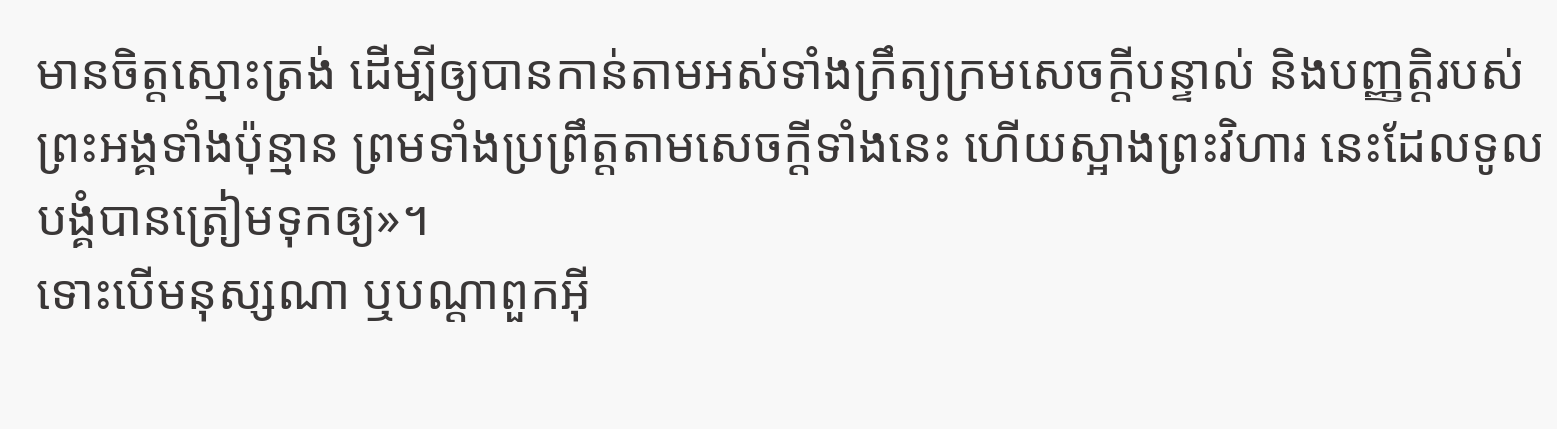មានចិត្តស្មោះត្រង់ ដើម្បីឲ្យបានកាន់តាមអស់ទាំងក្រឹត្យក្រមសេចក្ដីបន្ទាល់ និងបញ្ញត្តិរបស់ព្រះអង្គទាំងប៉ុន្មាន ព្រមទាំងប្រព្រឹត្តតាមសេចក្ដីទាំងនេះ ហើយស្អាងព្រះវិហារ នេះដែលទូលបង្គំបានត្រៀមទុកឲ្យ»។
ទោះបើមនុស្សណា ឬបណ្ដាពួកអ៊ី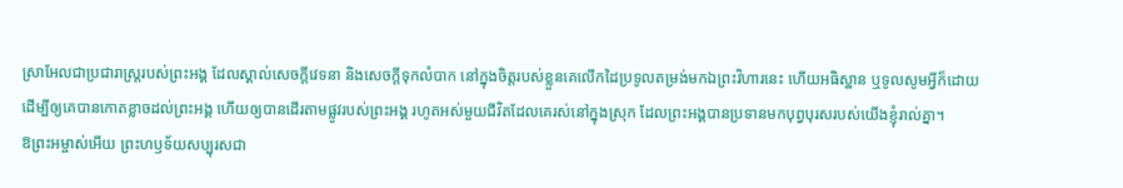ស្រាអែលជាប្រជារាស្ត្ររបស់ព្រះអង្គ ដែលស្គាល់សេចក្ដីវេទនា និងសេចក្ដីទុកលំបាក នៅក្នុងចិត្តរបស់ខ្លួនគេលើកដៃប្រទូលតម្រង់មកឯព្រះវិហារនេះ ហើយអធិស្ឋាន ឬទូលសូមអ្វីក៏ដោយ
ដើម្បីឲ្យគេបានកោតខ្លាចដល់ព្រះអង្គ ហើយឲ្យបានដើរតាមផ្លូវរបស់ព្រះអង្គ រហូតអស់មួយជីវិតដែលគេរស់នៅក្នុងស្រុក ដែលព្រះអង្គបានប្រទានមកបុព្វបុរសរបស់យើងខ្ញុំរាល់គ្នា។
ឱព្រះអម្ចាស់អើយ ព្រះហឫទ័យសប្បុរសជា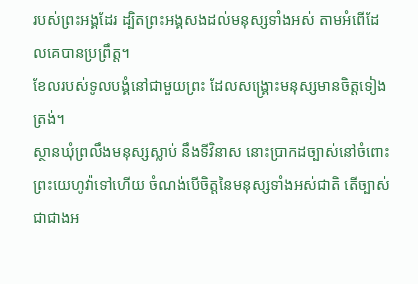របស់ព្រះអង្គដែរ ដ្បិតព្រះអង្គសងដល់មនុស្សទាំងអស់ តាមអំពើដែលគេបានប្រព្រឹត្ត។
ខែលរបស់ទូលបង្គំនៅជាមួយព្រះ ដែលសង្គ្រោះមនុស្សមានចិត្តទៀងត្រង់។
ស្ថានឃុំព្រលឹងមនុស្សស្លាប់ នឹងទីវិនាស នោះប្រាកដច្បាស់នៅចំពោះ ព្រះយេហូវ៉ាទៅហើយ ចំណង់បើចិត្តនៃមនុស្សទាំងអស់ជាតិ តើច្បាស់ជាជាងអ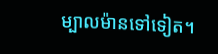ម្បាលម៉ានទៅទៀត។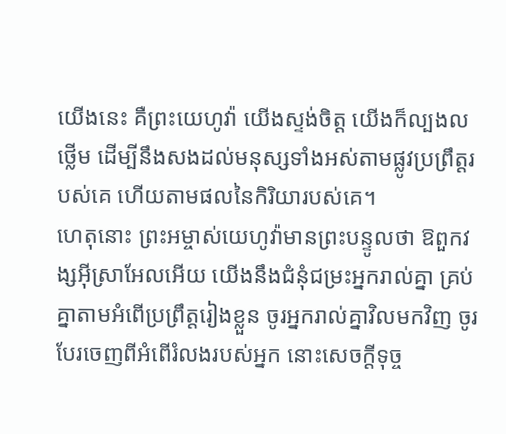យើងនេះ គឺព្រះយេហូវ៉ា យើងស្ទង់ចិត្ត យើងក៏ល្បងលថ្លើម ដើម្បីនឹងសងដល់មនុស្សទាំងអស់តាមផ្លូវប្រព្រឹត្តរបស់គេ ហើយតាមផលនៃកិរិយារបស់គេ។
ហេតុនោះ ព្រះអម្ចាស់យេហូវ៉ាមានព្រះបន្ទូលថា ឱពួកវង្សអ៊ីស្រាអែលអើយ យើងនឹងជំនុំជម្រះអ្នករាល់គ្នា គ្រប់គ្នាតាមអំពើប្រព្រឹត្តរៀងខ្លួន ចូរអ្នករាល់គ្នាវិលមកវិញ ចូរបែរចេញពីអំពើរំលងរបស់អ្នក នោះសេចក្ដីទុច្ច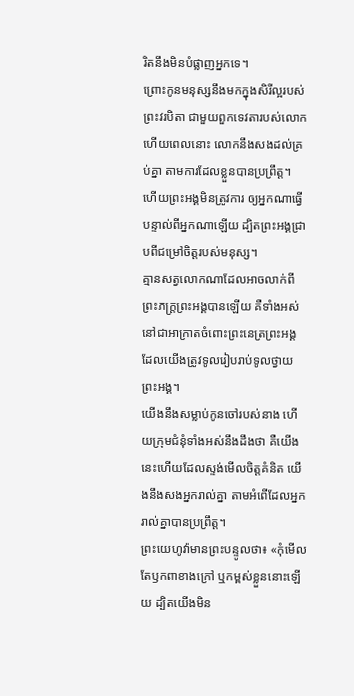រិតនឹងមិនបំផ្លាញអ្នកទេ។
ព្រោះកូនមនុស្សនឹងមកក្នុងសិរីល្អរបស់ព្រះវរបិតា ជាមួយពួកទេវតារបស់លោក ហើយពេលនោះ លោកនឹងសងដល់គ្រប់គ្នា តាមការដែលខ្លួនបានប្រព្រឹត្ត។
ហើយព្រះអង្គមិនត្រូវការ ឲ្យអ្នកណាធ្វើបន្ទាល់ពីអ្នកណាឡើយ ដ្បិតព្រះអង្គជ្រាបពីជម្រៅចិត្តរបស់មនុស្ស។
គ្មានសត្វលោកណាដែលអាចលាក់ពីព្រះភក្ត្រព្រះអង្គបានឡើយ គឺទាំងអស់នៅជាអាក្រាតចំពោះព្រះនេត្រព្រះអង្គ ដែលយើងត្រូវទូលរៀបរាប់ទូលថ្វាយព្រះអង្គ។
យើងនឹងសម្លាប់កូនចៅរបស់នាង ហើយក្រុមជំនុំទាំងអស់នឹងដឹងថា គឺយើងនេះហើយដែលស្ទង់មើលចិត្តគំនិត យើងនឹងសងអ្នករាល់គ្នា តាមអំពើដែលអ្នករាល់គ្នាបានប្រព្រឹត្ត។
ព្រះយេហូវ៉ាមានព្រះបន្ទូលថា៖ «កុំមើលតែឫកពាខាងក្រៅ ឬកម្ពស់ខ្លួននោះឡើយ ដ្បិតយើងមិន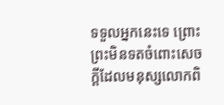ទទួលអ្នកនេះទេ ព្រោះព្រះមិនទតចំពោះសេចក្ដីដែលមនុស្សលោកពិ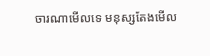ចារណាមើលទេ មនុស្សតែងមើល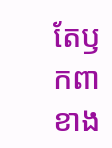តែឫកពាខាង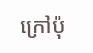ក្រៅប៉ុ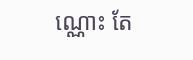ណ្ណោះ តែ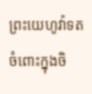ព្រះយេហូវ៉ាទតចំពោះក្នុងចិ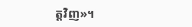ត្តវិញ»។